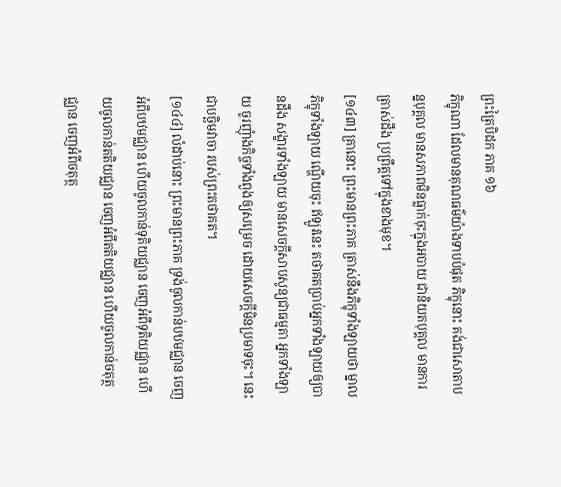ព្រះត្រៃបិដក ភាគ ១៦
ភិក្ខុណា ដែលមានគុណធម៌យ៉ាងទាបបំផុត ភិក្ខុនោះ គង់ជាសោតាបន្នបុគ្គល មានសភាពមិនធ្លាក់ចុះក្នុងអបាយ ជានិយតបុគ្គល មានការត្រាស់ដឹង ប្រព្រឹត្តទៅក្នុងខាងមុខ។
[១៤៣] គ្រានោះ ព្រះមានព្រះភាគ ត្រាស់នឹងភិក្ខុទាំងឡាយថា ម្នាលភិក្ខុទាំងឡាយ ណ្ហើយចុះ ឥឡូវនេះ តថាគតប្រាប់អ្នកទាំងឡាយឲ្យបានដឹង សង្ខារទាំងឡាយ មានសេចក្តីសាបសូន្យជាធម្មតា អ្នកទាំងឡាយ ចូរញុំាងកិច្ចទាំងពួងឲ្យសម្រេច ដោយសេចក្តីមិនប្រមាទចុះ។ នេះជាបច្ឆិមវាចា របស់ព្រះតថាគត។
[១៤៤] លំដាប់នោះ ព្រះមានព្រះភាគ ទ្រង់ចូលកាន់បឋមជ្ឈាន ចេញអំពីបឋមជ្ឈាន ហើយចូលកាន់ទុតិយជ្ឈាន ចេញអំពីទុតិយជ្ឈាន ហើយចូលកាន់តតិយជ្ឈាន ចេញអំពីតតិយជ្ឈាន ហើយចូលកាន់ចតុត្ថជ្ឈាន ចេញអំពីចតុត្ថ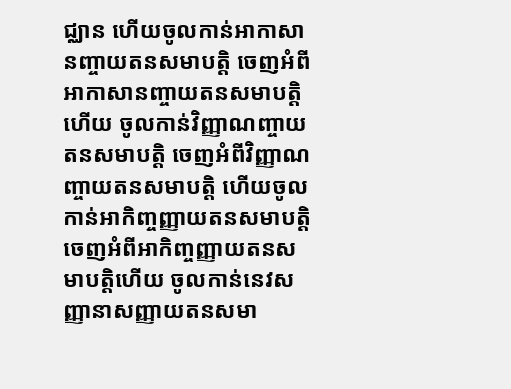ជ្ឈាន ហើយចូលកាន់អាកាសានញ្ចាយតនសមាបត្តិ ចេញអំពីអាកាសានញ្ចាយតនសមាបត្តិហើយ ចូលកាន់វិញ្ញាណញ្ចាយតនសមាបត្តិ ចេញអំពីវិញ្ញាណញ្ចាយតនសមាបត្តិ ហើយចូលកាន់អាកិញ្ចញ្ញាយតនសមាបត្តិ ចេញអំពីអាកិញ្ចញ្ញាយតនសមាបត្តិហើយ ចូលកាន់នេវសញ្ញានាសញ្ញាយតនសមា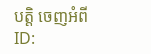បត្តិ ចេញអំពី
ID: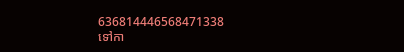636814446568471338
ទៅកា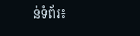ន់ទំព័រ៖